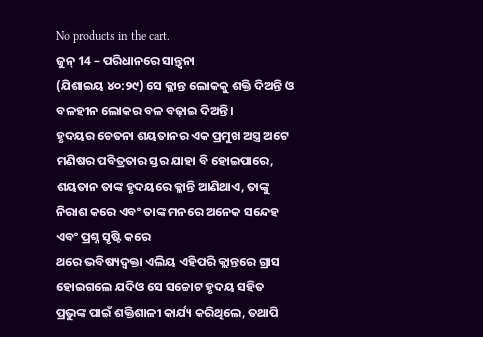No products in the cart.
ଜୁନ୍ 14 – ପରିଧାନରେ ସାନ୍ତ୍ୱନା
(ଯିଶାଇୟ ୪୦:୨୯) ସେ କ୍ଳାନ୍ତ ଲୋକକୁ ଶକ୍ତି ଦିଅନ୍ତି ଓ ବଳହୀନ ଲୋକର ବଳ ବଢ଼ାଇ ଦିଅନ୍ତି।
ହୃଦୟର ଚେତନା ଶୟତାନର ଏକ ପ୍ରମୁଖ ଅସ୍ତ୍ର ଅଟେ ମଣିଷର ପବିତ୍ରତାର ସ୍ତର ଯାହା ବି ହୋଇପାରେ, ଶୟତାନ ତାଙ୍କ ହୃଦୟରେ କ୍ଳାନ୍ତି ଆଣିଥାଏ, ତାଙ୍କୁ ନିରାଶ କରେ ଏବଂ ତାଙ୍କ ମନରେ ଅନେକ ସନ୍ଦେହ ଏବଂ ପ୍ରଶ୍ନ ସୃଷ୍ଟି କରେ
ଥରେ ଭବିଷ୍ୟଦ୍ବକ୍ତା ଏଲିୟ ଏହିପରି କ୍ଲାନ୍ତରେ ଗ୍ରାସ ହୋଇଗଲେ ଯଦିଓ ସେ ସଚ୍ଚୋଟ ହୃଦୟ ସହିତ ପ୍ରଭୁଙ୍କ ପାଇଁ ଶକ୍ତିଶାଳୀ କାର୍ଯ୍ୟ କରିଥିଲେ, ତଥାପି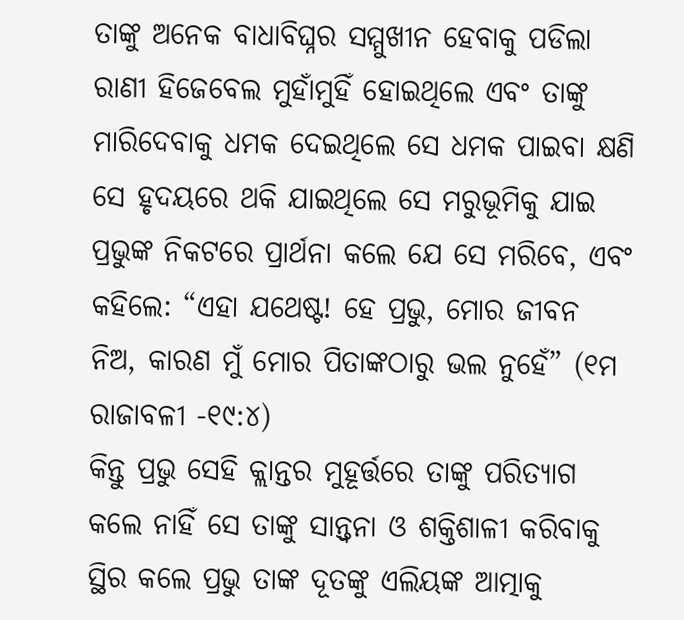ତାଙ୍କୁ ଅନେକ ବାଧାବିଘ୍ନର ସମ୍ମୁଖୀନ ହେବାକୁ ପଡିଲା ରାଣୀ ହିଜେବେଲ ମୁହାଁମୁହିଁ ହୋଇଥିଲେ ଏବଂ ତାଙ୍କୁ ମାରିଦେବାକୁ ଧମକ ଦେଇଥିଲେ ସେ ଧମକ ପାଇବା କ୍ଷଣି ସେ ହୃଦୟରେ ଥକି ଯାଇଥିଲେ ସେ ମରୁଭୂମିକୁ ଯାଇ ପ୍ରଭୁଙ୍କ ନିକଟରେ ପ୍ରାର୍ଥନା କଲେ ଯେ ସେ ମରିବେ, ଏବଂ କହିଲେ: “ଏହା ଯଥେଷ୍ଟ! ହେ ପ୍ରଭୁ, ମୋର ଜୀବନ ନିଅ, କାରଣ ମୁଁ ମୋର ପିତାଙ୍କଠାରୁ ଭଲ ନୁହେଁ” (୧ମ ରାଜାବଳୀ -୧୯:୪)
କିନ୍ତୁ ପ୍ରଭୁ ସେହି କ୍ଲାନ୍ତର ମୁହୂର୍ତ୍ତରେ ତାଙ୍କୁ ପରିତ୍ୟାଗ କଲେ ନାହିଁ ସେ ତାଙ୍କୁ ସାନ୍ତ୍ୱନା ଓ ଶକ୍ତିଶାଳୀ କରିବାକୁ ସ୍ଥିର କଲେ ପ୍ରଭୁ ତାଙ୍କ ଦୂତଙ୍କୁ ଏଲିୟଙ୍କ ଆତ୍ମାକୁ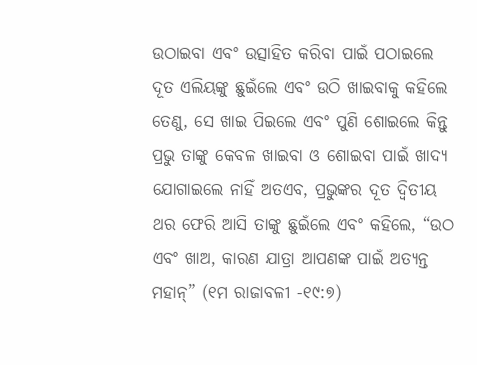ଉଠାଇବା ଏବଂ ଉତ୍ସାହିତ କରିବା ପାଇଁ ପଠାଇଲେ ଦୂତ ଏଲିୟଙ୍କୁ ଛୁଇଁଲେ ଏବଂ ଉଠି ଖାଇବାକୁ କହିଲେ ତେଣୁ, ସେ ଖାଇ ପିଇଲେ ଏବଂ ପୁଣି ଶୋଇଲେ କିନ୍ତୁ ପ୍ରଭୁ ତାଙ୍କୁ କେବଳ ଖାଇବା ଓ ଶୋଇବା ପାଇଁ ଖାଦ୍ୟ ଯୋଗାଇଲେ ନାହିଁ ଅତଏବ, ପ୍ରଭୁଙ୍କର ଦୂତ ଦ୍ୱିତୀୟ ଥର ଫେରି ଆସି ତାଙ୍କୁ ଛୁଇଁଲେ ଏବଂ କହିଲେ, “ଉଠ ଏବଂ ଖାଅ, କାରଣ ଯାତ୍ରା ଆପଣଙ୍କ ପାଇଁ ଅତ୍ୟନ୍ତ ମହାନ୍” (୧ମ ରାଜାବଳୀ -୧୯:୭)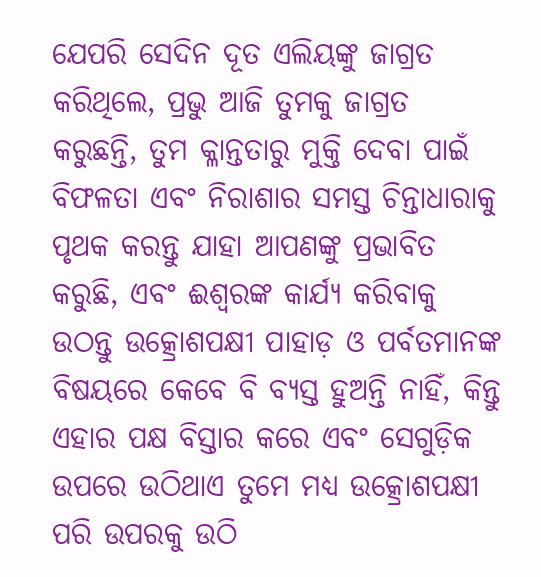ଯେପରି ସେଦିନ ଦୂତ ଏଲିୟଙ୍କୁ ଜାଗ୍ରତ କରିଥିଲେ, ପ୍ରଭୁ ଆଜି ତୁମକୁ ଜାଗ୍ରତ କରୁଛନ୍ତି, ତୁମ କ୍ଳାନ୍ତତାରୁ ମୁକ୍ତି ଦେବା ପାଇଁ ବିଫଳତା ଏବଂ ନିରାଶାର ସମସ୍ତ ଚିନ୍ତାଧାରାକୁ ପୃଥକ କରନ୍ତୁ ଯାହା ଆପଣଙ୍କୁ ପ୍ରଭାବିତ କରୁଛି, ଏବଂ ଈଶ୍ବରଙ୍କ କାର୍ଯ୍ୟ କରିବାକୁ ଉଠନ୍ତୁ ଉତ୍କ୍ରୋଶପକ୍ଷୀ ପାହାଡ଼ ଓ ପର୍ବତମାନଙ୍କ ବିଷୟରେ କେବେ ବି ବ୍ୟସ୍ତ ହୁଅନ୍ତି ନାହିଁ, କିନ୍ତୁ ଏହାର ପକ୍ଷ ବିସ୍ତାର କରେ ଏବଂ ସେଗୁଡ଼ିକ ଉପରେ ଉଠିଥାଏ ତୁମେ ମଧ୍ୟ ଉତ୍କ୍ରୋଶପକ୍ଷୀ ପରି ଉପରକୁ ଉଠି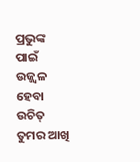ପ୍ରଭୁଙ୍କ ପାଇଁ ଉଜ୍ଜ୍ୱଳ ହେବା ଉଚିତ୍ ତୁମର ଆଖି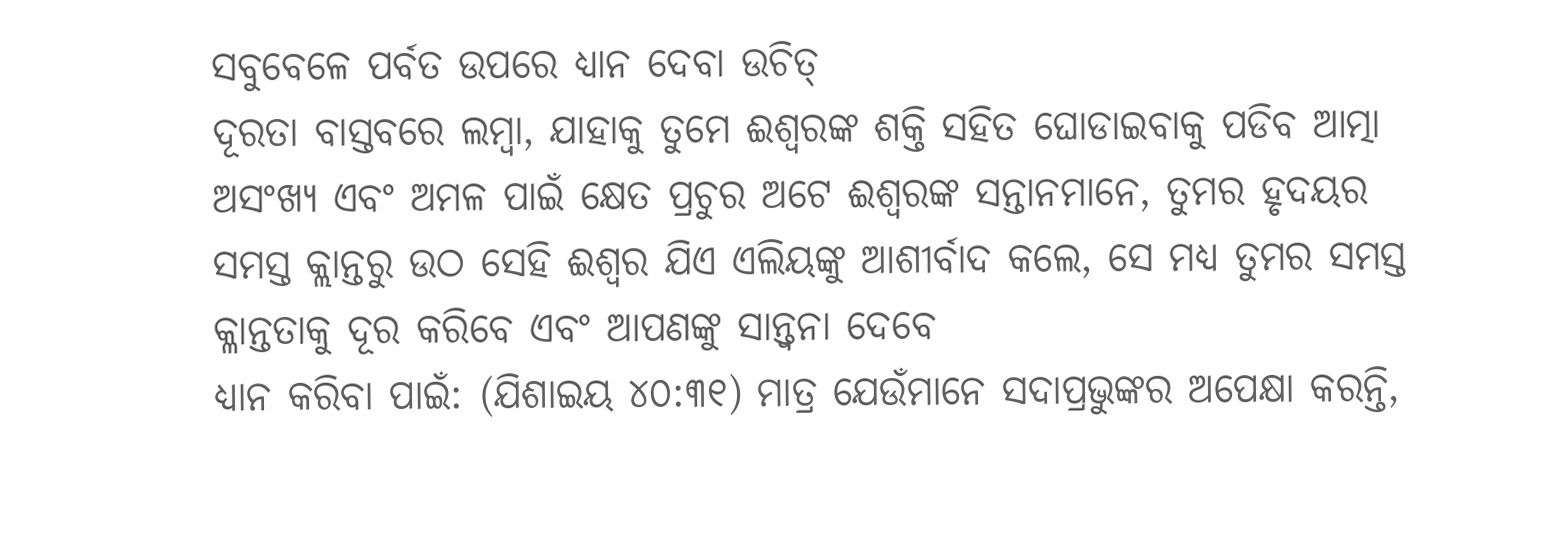ସବୁବେଳେ ପର୍ବତ ଉପରେ ଧ୍ୟାନ ଦେବା ଉଚିତ୍
ଦୂରତା ବାସ୍ତବରେ ଲମ୍ବା, ଯାହାକୁ ତୁମେ ଈଶ୍ୱରଙ୍କ ଶକ୍ତି ସହିତ ଘୋଡାଇବାକୁ ପଡିବ ଆତ୍ମା ଅସଂଖ୍ୟ ଏବଂ ଅମଳ ପାଇଁ କ୍ଷେତ ପ୍ରଚୁର ଅଟେ ଈଶ୍ବରଙ୍କ ସନ୍ତାନମାନେ, ତୁମର ହୃଦୟର ସମସ୍ତ କ୍ଲାନ୍ତରୁ ଉଠ ସେହି ଈଶ୍ବର ଯିଏ ଏଲିୟଙ୍କୁ ଆଶୀର୍ବାଦ କଲେ, ସେ ମଧ୍ୟ ତୁମର ସମସ୍ତ କ୍ଳାନ୍ତତାକୁ ଦୂର କରିବେ ଏବଂ ଆପଣଙ୍କୁ ସାନ୍ତ୍ୱନା ଦେବେ
ଧ୍ୟାନ କରିବା ପାଇଁ: (ଯିଶାଇୟ ୪୦:୩୧) ମାତ୍ର ଯେଉଁମାନେ ସଦାପ୍ରଭୁଙ୍କର ଅପେକ୍ଷା କରନ୍ତି,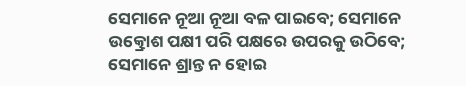ସେମାନେ ନୂଆ ନୂଆ ବଳ ପାଇବେ; ସେମାନେ ଉତ୍କ୍ରୋଶ ପକ୍ଷୀ ପରି ପକ୍ଷରେ ଉପରକୁ ଉଠିବେ; ସେମାନେ ଶ୍ରାନ୍ତ ନ ହୋଇ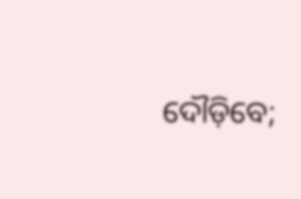ଦୌଡ଼ିବେ;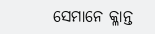ସେମାନେ କ୍ଳାନ୍ତ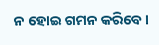ନ ହୋଇ ଗମନ କରିବେ।